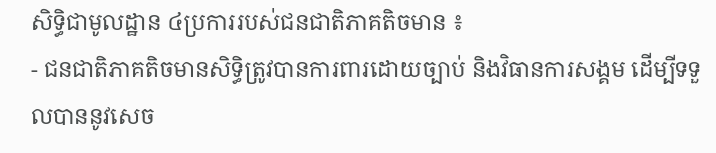សិទ្ធិជាមូលដ្ឋាន ៤ប្រការរបស់ជនជាតិភាគតិចមាន ៖
- ជនជាតិភាគតិចមានសិទ្ធិត្រូវបានការពារដោយច្បាប់ និងវិធានការសង្គម ដើម្បីទទួលបាននូវសេច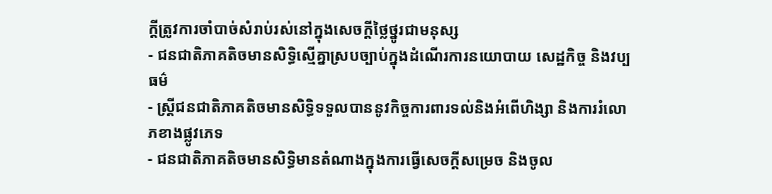ក្តីត្រូវការចាំបាច់សំរាប់រស់នៅក្នុងសេចក្តីថ្លៃថ្នូរជាមនុស្ស
- ជនជាតិភាគតិចមានសិទ្ធិស្មើគ្នាស្របច្បាប់ក្នុងដំណើរការនយោបាយ សេដ្ឋកិច្ច និងវប្បធម៌
- ស្រ្តីជនជាតិភាគតិចមានសិទ្ធិទទួលបាននូវកិច្ចការពារទល់និងអំពើហិង្សា និងការរំលោភខាងផ្លូវភេទ
- ជនជាតិភាគតិចមានសិទ្ធិមានតំណាងក្នុងការធ្វើសេចក្តីសម្រេច និងចូល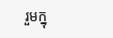រួមក្នុ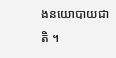ងនយោបាយជាតិ ។